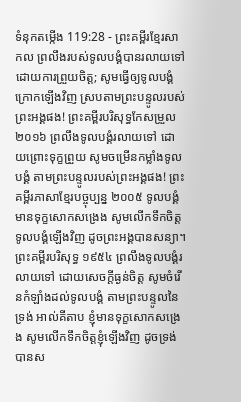ទំនុកតម្កើង 119:28 - ព្រះគម្ពីរខ្មែរសាកល ព្រលឹងរបស់ទូលបង្គំបានរលាយទៅដោយការព្រួយចិត្ត; សូមធ្វើឲ្យទូលបង្គំក្រោកឡើងវិញ ស្របតាមព្រះបន្ទូលរបស់ព្រះអង្គផង! ព្រះគម្ពីរបរិសុទ្ធកែសម្រួល ២០១៦ ព្រលឹងទូលបង្គំរលាយទៅ ដោយព្រោះទុក្ខព្រួយ សូមចម្រើនកម្លាំងទូលបង្គំ តាមព្រះបន្ទូលរបស់ព្រះអង្គផង! ព្រះគម្ពីរភាសាខ្មែរបច្ចុប្បន្ន ២០០៥ ទូលបង្គំមានទុក្ខសោកសង្រេង សូមលើកទឹកចិត្តទូលបង្គំឡើងវិញ ដូចព្រះអង្គបានសន្យា។ ព្រះគម្ពីរបរិសុទ្ធ ១៩៥៤ ព្រលឹងទូលបង្គំរលាយទៅ ដោយសេចក្ដីធ្ងន់ចិត្ត សូមចំរើនកំឡាំងដល់ទូលបង្គំ តាមព្រះបន្ទូលនៃទ្រង់ អាល់គីតាប ខ្ញុំមានទុក្ខសោកសង្រេង សូមលើកទឹកចិត្តខ្ញុំឡើងវិញ ដូចទ្រង់បានស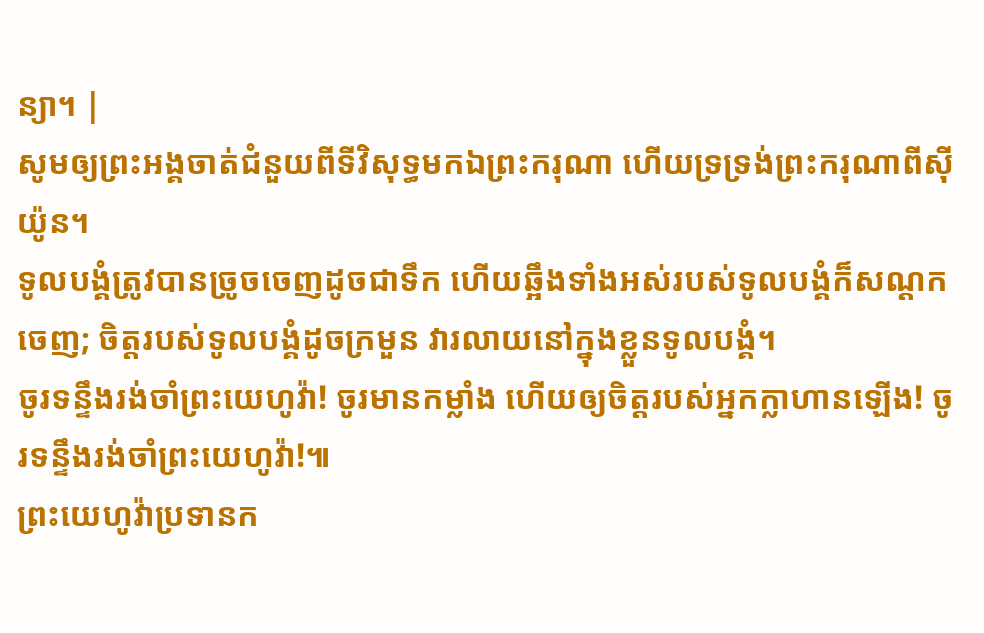ន្យា។ |
សូមឲ្យព្រះអង្គចាត់ជំនួយពីទីវិសុទ្ធមកឯព្រះករុណា ហើយទ្រទ្រង់ព្រះករុណាពីស៊ីយ៉ូន។
ទូលបង្គំត្រូវបានច្រូចចេញដូចជាទឹក ហើយឆ្អឹងទាំងអស់របស់ទូលបង្គំក៏សណ្ដកចេញ; ចិត្តរបស់ទូលបង្គំដូចក្រមួន វារលាយនៅក្នុងខ្លួនទូលបង្គំ។
ចូរទន្ទឹងរង់ចាំព្រះយេហូវ៉ា! ចូរមានកម្លាំង ហើយឲ្យចិត្តរបស់អ្នកក្លាហានឡើង! ចូរទន្ទឹងរង់ចាំព្រះយេហូវ៉ា!៕
ព្រះយេហូវ៉ាប្រទានក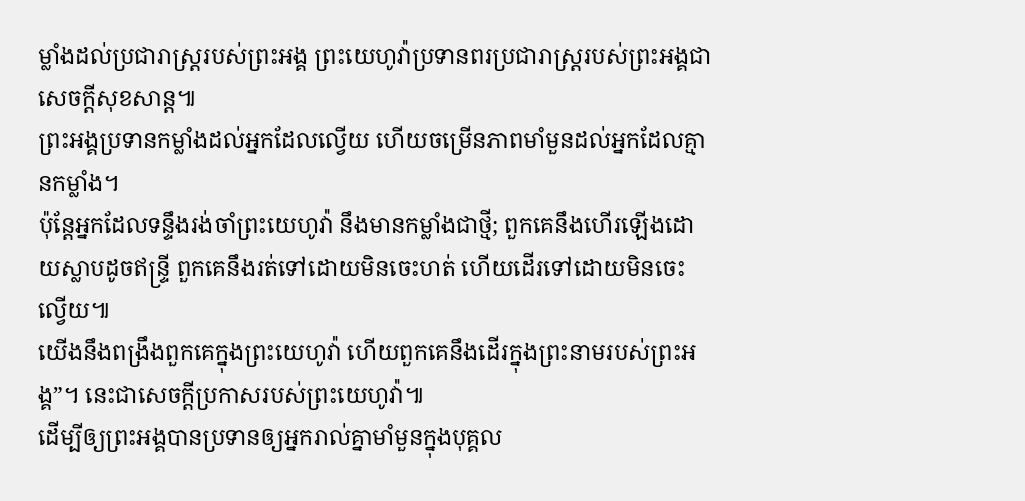ម្លាំងដល់ប្រជារាស្ត្ររបស់ព្រះអង្គ ព្រះយេហូវ៉ាប្រទានពរប្រជារាស្ត្ររបស់ព្រះអង្គជាសេចក្ដីសុខសាន្ត៕
ព្រះអង្គប្រទានកម្លាំងដល់អ្នកដែលល្វើយ ហើយចម្រើនភាពមាំមួនដល់អ្នកដែលគ្មានកម្លាំង។
ប៉ុន្តែអ្នកដែលទន្ទឹងរង់ចាំព្រះយេហូវ៉ា នឹងមានកម្លាំងជាថ្មី; ពួកគេនឹងហើរឡើងដោយស្លាបដូចឥន្ទ្រី ពួកគេនឹងរត់ទៅដោយមិនចេះហត់ ហើយដើរទៅដោយមិនចេះល្វើយ៕
យើងនឹងពង្រឹងពួកគេក្នុងព្រះយេហូវ៉ា ហើយពួកគេនឹងដើរក្នុងព្រះនាមរបស់ព្រះអង្គ”។ នេះជាសេចក្ដីប្រកាសរបស់ព្រះយេហូវ៉ា៕
ដើម្បីឲ្យព្រះអង្គបានប្រទានឲ្យអ្នករាល់គ្នាមាំមួនក្នុងបុគ្គល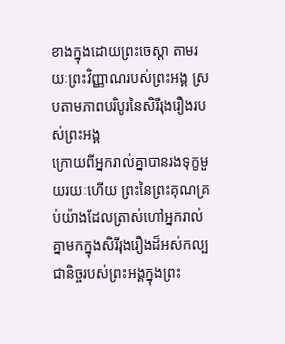ខាងក្នុងដោយព្រះចេស្ដា តាមរយៈព្រះវិញ្ញាណរបស់ព្រះអង្គ ស្របតាមភាពបរិបូរនៃសិរីរុងរឿងរបស់ព្រះអង្គ
ក្រោយពីអ្នករាល់គ្នាបានរងទុក្ខមួយរយៈហើយ ព្រះនៃព្រះគុណគ្រប់យ៉ាងដែលត្រាស់ហៅអ្នករាល់គ្នាមកក្នុងសិរីរុងរឿងដ៏អស់កល្បជានិច្ចរបស់ព្រះអង្គក្នុងព្រះ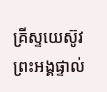គ្រីស្ទយេស៊ូវ ព្រះអង្គផ្ទាល់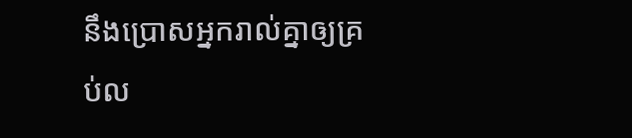នឹងប្រោសអ្នករាល់គ្នាឲ្យគ្រប់ល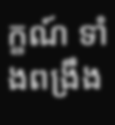ក្ខណ៍ ទាំងពង្រឹង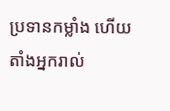ប្រទានកម្លាំង ហើយតាំងអ្នករាល់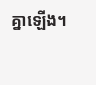គ្នាឡើង។